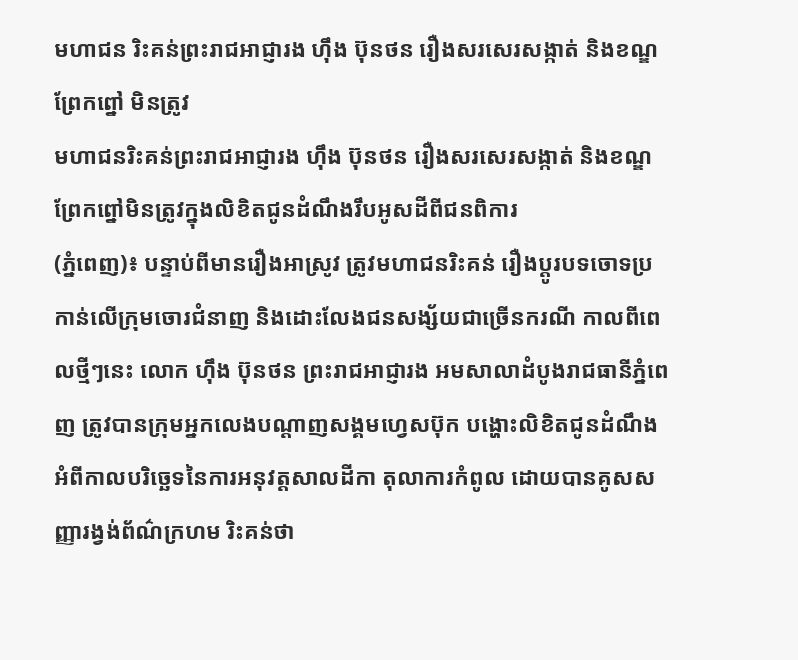មហាជន រិះគន់ព្រះរាជអាជ្ញារង ហ៊ឹង ប៊ុនថន រឿងសរសេរសង្កាត់ និងខណ្ឌព្រែកព្នៅ មិនត្រូវ
មហាជនរិះគន់ព្រះរាជអាជ្ញារង ហ៊ឹង ប៊ុនថន រឿងសរសេរសង្កាត់ និងខណ្ឌព្រែកព្នៅមិនត្រូវក្នុងលិខិតជូនដំណឹងរឹបអូសដីពីជនពិការ
(ភ្នំពេញ)៖ បន្ទាប់ពីមានរឿងអាស្រូវ ត្រូវមហាជនរិះគន់ រឿងប្តូរបទចោទប្រកាន់លើក្រុមចោរជំនាញ និងដោះលែងជនសង្ស័យជាច្រើនករណី កាលពីពេលថ្មីៗនេះ លោក ហ៊ឹង ប៊ុនថន ព្រះរាជអាជ្ញារង អមសាលាដំបូងរាជធានីភ្នំពេញ ត្រូវបានក្រុមអ្នកលេងបណ្តាញសង្គមហ្វេសប៊ុក បង្ហោះលិខិតជូនដំណឹងអំពីកាលបរិច្ឆេទនៃការអនុវត្តសាលដីកា តុលាការកំពូល ដោយបានគូសសញ្ញារង្វង់ព័ណ៌ក្រហម រិះគន់ថា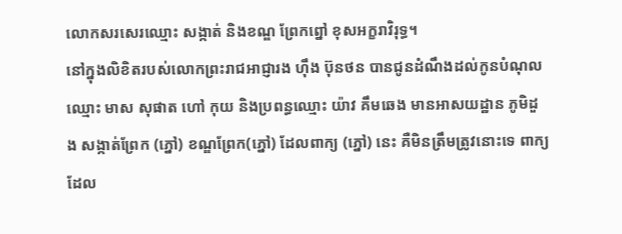លោកសរសេរឈ្មោះ សង្កាត់ និងខណ្ឌ ព្រែកព្នៅ ខុសអក្ខរាវិរុទ្ធ។
នៅក្នុងលិខិតរបស់លោកព្រះរាជអាជ្ញារង ហ៊ឹង ប៊ុនថន បានជូនដំណឹងដល់កូនបំណុលឈ្មោះ មាស សុផាត ហៅ កុយ និងប្រពន្ធឈ្មោះ យ៉ាវ គឹមឆេង មានអាសយដ្ឋាន ភូមិដួង សង្កាត់ព្រែក (ភ្នៅ) ខណ្ឌព្រែក(ភ្នៅ) ដែលពាក្យ (ភ្នៅ) នេះ គឺមិនត្រឹមត្រូវនោះទេ ពាក្យដែល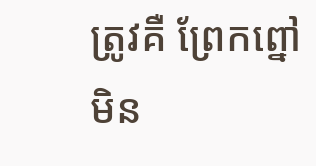ត្រូវគឺ ព្រែកព្នៅ មិន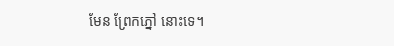មែន ព្រែកភ្នៅ នោះទេ។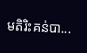មតិរិះគន់បា...